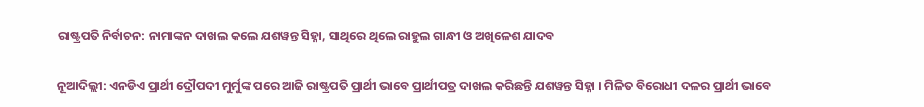ରାଷ୍ଟ୍ରପତି ନିର୍ବାଚନ: ନାମାଙ୍କନ ଦାଖଲ କଲେ ଯଶୱନ୍ତ ସିହ୍ନା, ସାଥିରେ ଥିଲେ ରାହୁଲ ଗାନ୍ଧୀ ଓ ଅଖିଳେଶ ଯାଦବ

ନୂଆଦିଲ୍ଲୀ: ଏନଡିଏ ପ୍ରାର୍ଥୀ ଦ୍ରୌପଦୀ ମୁର୍ମୁଙ୍କ ପରେ ଆଜି ରାଷ୍ଟ୍ରପତି ପ୍ରାର୍ଥୀ ଭାବେ ପ୍ରାର୍ଥୀପତ୍ର ଦାଖଲ କରିଛନ୍ତି ଯଶୱନ୍ତ ସିହ୍ନା । ମିଳିତ ବିରୋଧୀ ଦଳର ପ୍ରାର୍ଥୀ ଭାବେ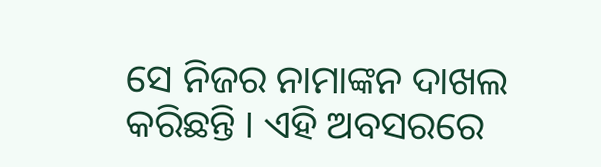ସେ ନିଜର ନାମାଙ୍କନ ଦାଖଲ କରିଛନ୍ତି । ଏହି ଅବସରରେ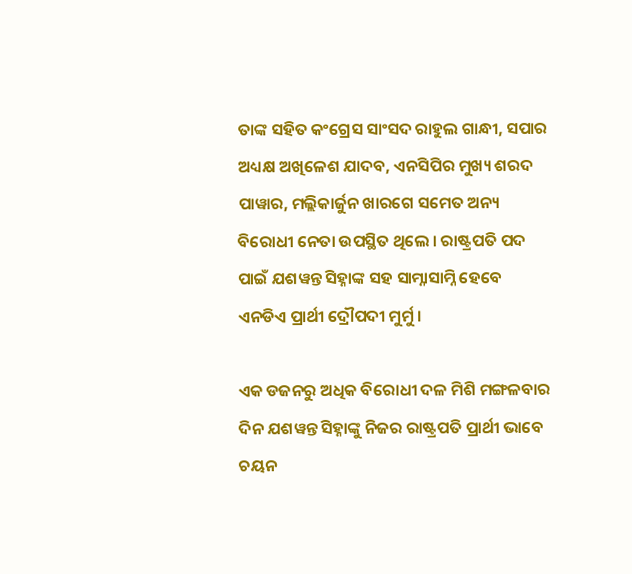ତାଙ୍କ ସହିତ କଂଗ୍ରେସ ସାଂସଦ ରାହୁଲ ଗାନ୍ଧୀ, ସପାର ଅଧ୍ୟକ୍ଷ ଅଖିଳେଶ ଯାଦବ, ଏନସିପିର ମୁଖ୍ୟ ଶରଦ ପାୱାର, ମଲ୍ଲିକାର୍ଜୁନ ଖାରଗେ ସମେତ ଅନ୍ୟ ବିରୋଧୀ ନେତା ଉପସ୍ଥିତ ଥିଲେ । ରାଷ୍ଟ୍ରପତି ପଦ ପାଇଁ ଯଶୱନ୍ତ ସିହ୍ନାଙ୍କ ସହ ସାମ୍ନାସାମ୍ନି ହେବେ ଏନଡିଏ ପ୍ରାର୍ଥୀ ଦ୍ରୌପଦୀ ମୁର୍ମୁ ।

ଏକ ଡଜନରୁ ଅଧିକ ବିରୋଧୀ ଦଳ ମିଶି ମଙ୍ଗଳବାର ଦିନ ଯଶୱନ୍ତ ସିହ୍ନାଙ୍କୁ ନିଜର ରାଷ୍ଟ୍ରପତି ପ୍ରାର୍ଥୀ ଭାବେ ଚୟନ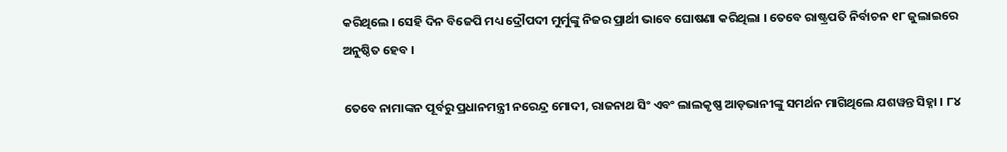କରିଥିଲେ । ସେହି ଦିନ ବିଜେପି ମଧ୍ୟ ଦ୍ରୌପଦୀ ମୁର୍ମୁଙ୍କୁ ନିଜର ପ୍ରାର୍ଥୀ ଭାବେ ଘୋଷଣା କରିଥିଲା । ତେବେ ରାଷ୍ଟ୍ରପତି ନିର୍ବାଚନ ୧୮ ଜୁଲାଇରେ ଅନୁଷ୍ଠିତ ହେବ ।

ତେବେ ନାମାଙ୍କନ ପୂର୍ବରୁ ପ୍ରଧାନମନ୍ତ୍ରୀ ନରେନ୍ଦ୍ର ମୋଦୀ, ରାଜନାଥ ସିଂ ଏବଂ ଲାଲକୃଷ୍ଣ ଆଡ଼ଭାନୀଙ୍କୁ ସମର୍ଥନ ମାଗିଥିଲେ ଯଶୱନ୍ତ ସିହ୍ନା । ୮୪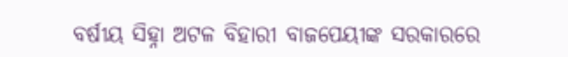ବର୍ଷୀୟ ସିହ୍ନା ଅଟଳ ବିହାରୀ ବାଜପେୟୀଙ୍କ ସରକାରରେ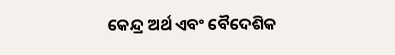କେନ୍ଦ୍ର ଅର୍ଥ ଏବଂ ବୈଦେଶିକ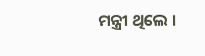ମନ୍ତ୍ରୀ ଥିଲେ ।